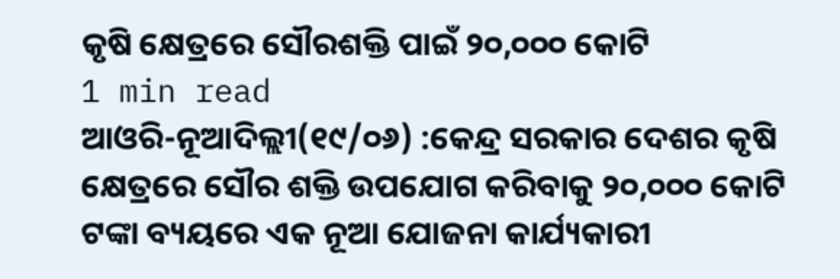କୃଷି କ୍ଷେତ୍ରରେ ସୌରଶକ୍ତି ପାଇଁ ୨୦,୦୦୦ କୋଟି
1 min read
ଆଓରି-ନୂଆଦିଲ୍ଲୀ(୧୯/୦୬) :କେନ୍ଦ୍ର ସରକାର ଦେଶର କୃଷି କ୍ଷେତ୍ରରେ ସୌର ଶକ୍ତି ଉପଯୋଗ କରିବାକୁ ୨୦,୦୦୦ କୋଟି ଟଙ୍କା ବ୍ୟୟରେ ଏକ ନୂଆ ଯୋଜନା କାର୍ଯ୍ୟକାରୀ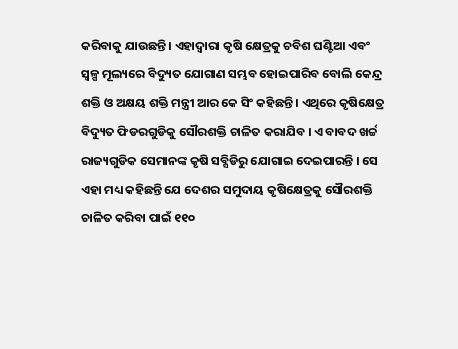କରିବାକୁ ଯାଉଛନ୍ତି । ଏହାଦ୍ୱାରା କୃଷି କ୍ଷେତ୍ରକୁ ଚବିଶ ଘଣ୍ଟିଆ ଏବଂ ସ୍ୱଳ୍ପ ମୂଲ୍ୟରେ ବିଦ୍ୟୁତ ଯୋଗାଣ ସମ୍ଭବ ହୋଇପାରିବ ବୋଲି କେନ୍ଦ୍ର ଶକ୍ତି ଓ ଅକ୍ଷୟ ଶକ୍ତି ମନ୍ତ୍ରୀ ଆର କେ ସିଂ କହିଛନ୍ତି । ଏଥିରେ କୃଷିକ୍ଷେତ୍ର ବିଦ୍ୟୁତ ଫିଡରଗୁଡିକୁ ସୌରଶକ୍ତି ଚାଳିତ କରାଯିବ । ଏ ବାବଦ ଖର୍ଚ୍ଚ ରାଜ୍ୟଗୁଡିକ ସେମାନଙ୍କ କୃଷି ସବ୍ସିଡିରୁ ଯୋଗାଇ ଦେଇପାରନ୍ତି । ସେ ଏହା ମଧ୍ୟ କହିଛନ୍ତି ଯେ ଦେଶର ସମୁଦାୟ କୃଷିକ୍ଷେତ୍ରକୁ ସୌରଶକ୍ତି ଚାଳିତ କରିବା ପାଇଁ ୧୧୦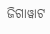ଜିଗାୱାଟ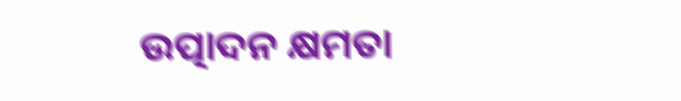ଉତ୍ପାଦନ କ୍ଷମତା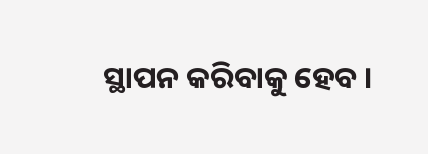ସ୍ଥାପନ କରିବାକୁ ହେବ ।